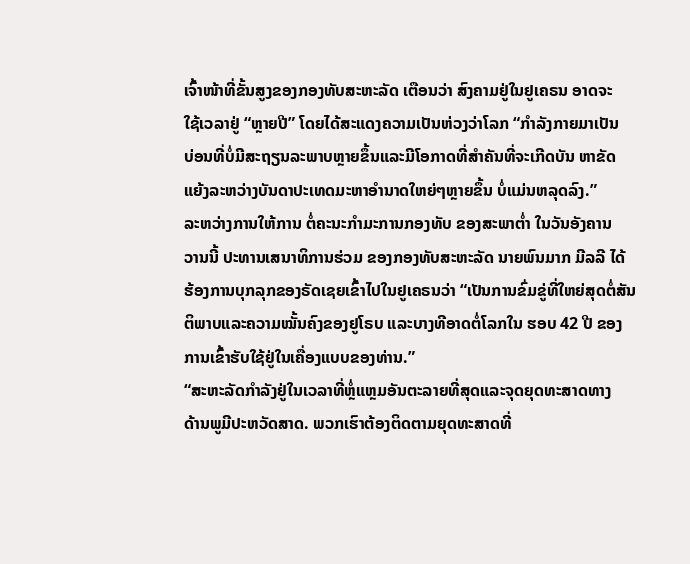ເຈົ້າໜ້າທີ່ຂັ້ນສູງຂອງກອງທັບສະຫະລັດ ເຕືອນວ່າ ສົງຄາມຢູ່ໃນຢູເຄຣນ ອາດຈະ
ໃຊ້ເວລາຢູ່ “ຫຼາຍປີ” ໂດຍໄດ້ສະແດງຄວາມເປັນຫ່ວງວ່າໂລກ “ກຳລັງກາຍມາເປັນ
ບ່ອນທີ່ບໍ່ມີສະຖຽນລະພາບຫຼາຍຂຶ້ນແລະມີໂອກາດທີ່ສຳຄັນທີ່ຈະເກີດບັນ ຫາຂັດ
ແຍ້ງລະຫວ່າງບັນດາປະເທດມະຫາອຳນາດໃຫຍ່ໆຫຼາຍຂຶ້ນ ບໍ່ແມ່ນຫລຸດລົງ.”
ລະຫວ່າງການໃຫ້ການ ຕໍ່ຄະນະກຳມະການກອງທັບ ຂອງສະພາຕໍ່າ ໃນວັນອັງຄານ
ວານນີ້ ປະທານເສນາທິການຮ່ວມ ຂອງກອງທັບສະຫະລັດ ນາຍພົນມາກ ມີລລີ ໄດ້
ຮ້ອງການບຸກລຸກຂອງຣັດເຊຍເຂົ້າໄປໃນຢູເຄຣນວ່າ “ເປັນການຂົ່ມຂູ່ທີ່ໃຫຍ່ສຸດຕໍ່ສັນ
ຕິພາບແລະຄວາມໝັ້ນຄົງຂອງຢູໂຣບ ແລະບາງທີອາດຕໍ່ໂລກໃນ ຮອບ 42 ປີ ຂອງ
ການເຂົ້າຮັບໃຊ້ຢູ່ໃນເຄື່ອງແບບຂອງທ່ານ.”
“ສະຫະລັດກຳລັງຢູ່ໃນເວລາທີ່ຫຼໍ່ແຫຼມອັນຕະລາຍທີ່ສຸດແລະຈຸດຍຸດທະສາດທາງ
ດ້ານພູມີປະຫວັດສາດ. ພວກເຮົາຕ້ອງຕິດຕາມຍຸດທະສາດທີ່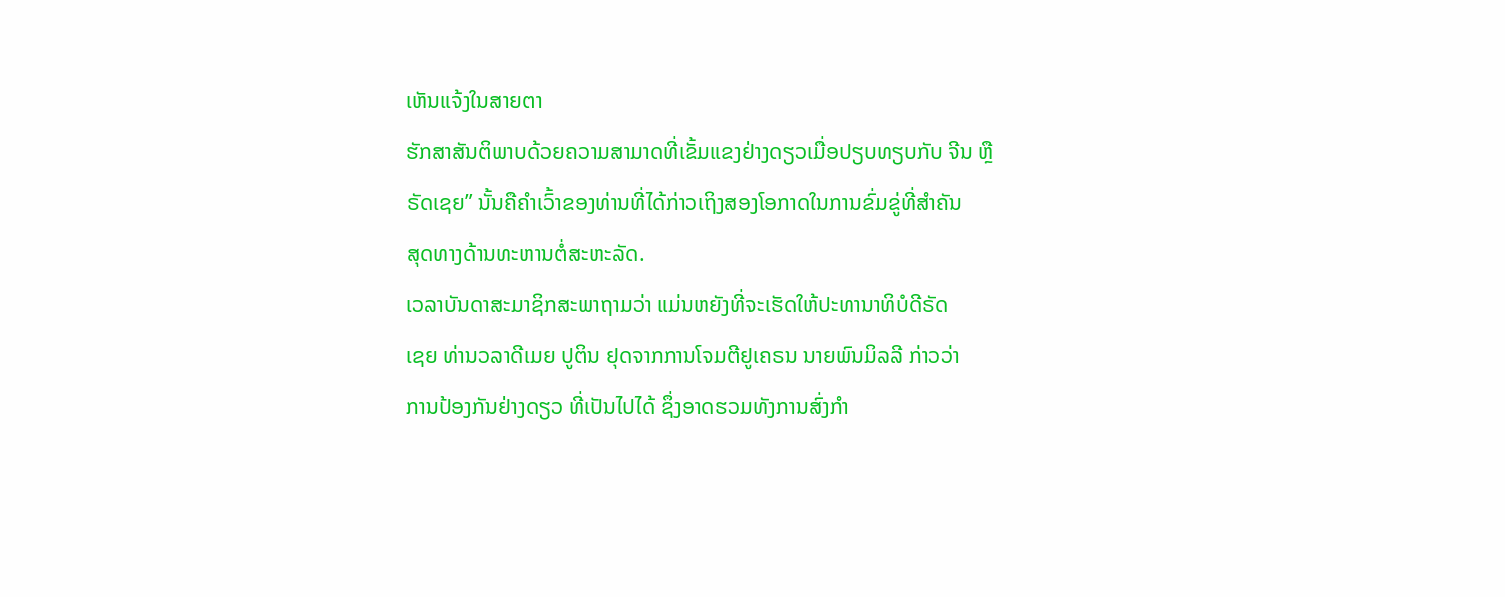ເຫັນແຈ້ງໃນສາຍຕາ
ຮັກສາສັນຕິພາບດ້ວຍຄວາມສາມາດທີ່ເຂັ້ມແຂງຢ່າງດຽວເມື່ອປຽບທຽບກັບ ຈີນ ຫຼື
ຣັດເຊຍ” ນັ້ນຄືຄຳເວົ້າຂອງທ່ານທີ່ໄດ້ກ່າວເຖິງສອງໂອກາດໃນການຂົ່ມຂູ່ທີ່ສຳຄັນ
ສຸດທາງດ້ານທະຫານຕໍ່ສະຫະລັດ.
ເວລາບັນດາສະມາຊິກສະພາຖາມວ່າ ແມ່ນຫຍັງທີ່ຈະເຮັດໃຫ້ປະທານາທິບໍດີຣັດ
ເຊຍ ທ່ານວລາດີເມຍ ປູຕິນ ຢຸດຈາກການໂຈມຕີຢູເຄຣນ ນາຍພົນມິລລີ ກ່າວວ່າ
ການປ້ອງກັນຢ່າງດຽວ ທີ່ເປັນໄປໄດ້ ຊຶ່ງອາດຮວມທັງການສົ່ງກຳ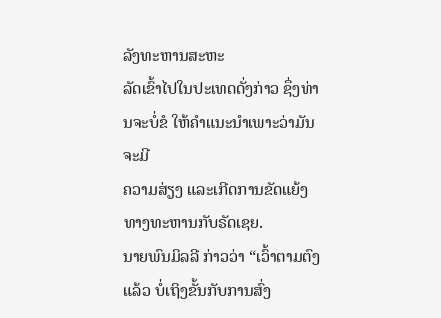ລັງທະຫານສະຫະ
ລັດເຂົ້າໄປໃນປະເທດດັ່ງກ່າວ ຊຶ່ງທ່ານຈະບໍ່ຂໍ ໃຫ້ຄຳແນະນຳເພາະວ່າມັນຈະມີ
ຄວາມສ່ຽງ ແລະເກີດການຂັດແຍ້ງທາງທະຫານກັບຣັດເຊຍ.
ນາຍພົນມິລລີ ກ່າວວ່າ “ເວົ້າຕາມຕົງແລ້ວ ບໍ່ເຖິງຂັ້ນກັບການສົ່ງ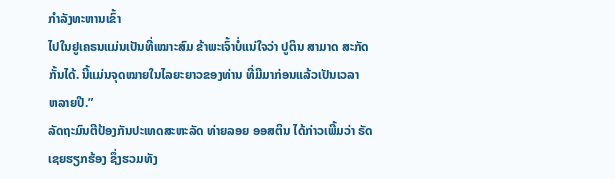ກຳລັງທະຫານເຂົ້າ
ໄປໃນຢູເຄຣນແມ່ນເປັນທີ່ເໝາະສົມ ຂ້າພະເຈົ້າບໍ່ແນ່ໃຈວ່າ ປູຕິນ ສາມາດ ສະກັດ
ກັ້ນໄດ້. ນີ້ແມ່ນຈຸດໝາຍໃນໄລຍະຍາວຂອງທ່ານ ທີ່ມີມາກ່ອນແລ້ວເປັນເວລາ
ຫລາຍປີ.”
ລັດຖະມົນຕີປ້ອງກັນປະເທດສະຫະລັດ ທ່າຍລອຍ ອອສຕິນ ໄດ້ກ່າວເພີ້ມວ່າ ຣັດ
ເຊຍຮຽກຮ້ອງ ຊຶ່ງຮວມທັງ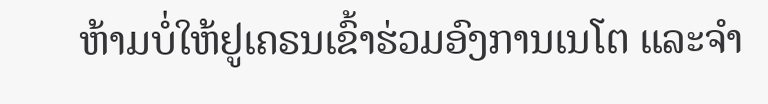ຫ້າມບໍ່ໃຫ້ຢູເຄຣນເຂົ້າຮ່ວມອົງການເນໂຕ ແລະຈຳ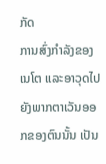ກັດ
ການສົ່ງກຳລັງຂອງເນໂຕ ແລະອາວຸດໄປຍັງພາກຕາເວັນອອກຂອງຕົນນັ້ນ ເປັນ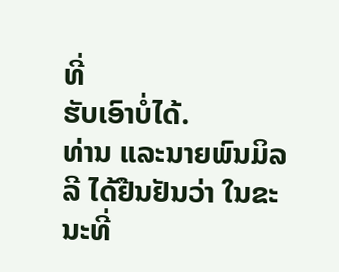ທີ່
ຮັບເອົາບໍ່ໄດ້.
ທ່ານ ແລະນາຍພົນມິລລີ ໄດ້ຢືນຢັນວ່າ ໃນຂະນະທີ່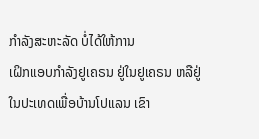ກຳລັງສະຫະລັດ ບໍ່ໄດ້ໃຫ້ການ
ເຝິກແອບກຳລັງຢູເຄຣນ ຢູ່ໃນຢູເຄຣນ ຫລືຢູ່ໃນປະເທດເພື່ອບ້ານໂປແລນ ເຂົາ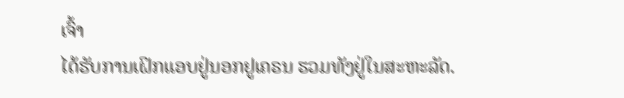ເຈົ້າ
ໄດ້ຮັບການເຝິກແອບຢູ່ນອກຢູເຄຣນ ຮວມທັງຢູ່ໃນສະຫະລັດ.